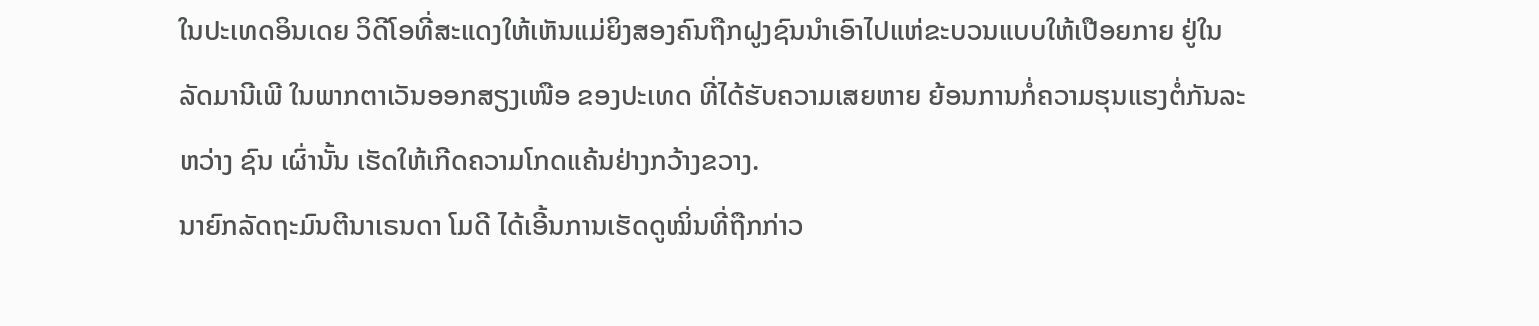ໃນປະເທດອິນເດຍ ວິດີໂອທີ່ສະແດງໃຫ້ເຫັນແມ່ຍິງສອງຄົນຖືກຝູງຊົນນຳເອົາໄປແຫ່ຂະບວນແບບໃຫ້ເປືອຍກາຍ ຢູ່ໃນລັດມານີເພີ ໃນພາກຕາເວັນອອກສຽງເໜືອ ຂອງປະເທດ ທີ່ໄດ້ຮັບຄວາມເສຍຫາຍ ຍ້ອນການກໍ່ຄວາມຮຸນແຮງຕໍ່ກັນລະຫວ່າງ ຊົນ ເຜົ່ານັ້ນ ເຮັດໃຫ້ເກີດຄວາມໂກດແຄ້ນຢ່າງກວ້າງຂວາງ.
ນາຍົກລັດຖະມົນຕີນາເຣນດາ ໂມດີ ໄດ້ເອີ້ນການເຮັດດູໝິ່ນທີ່ຖືກກ່າວ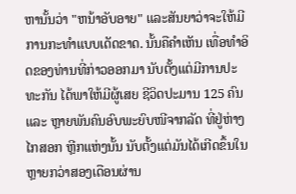ຫານັ້ນວ່າ "ຫນ້າອັບອາຍ" ແລະສັນຍາວ່າຈະໃຫ້ມີການກະທຳແບບເດັດຂາດ. ນັ້ນຄືຄຳເຫັນ ເທື່ອທຳອິດຂອງທ່ານທີ່ກ່າວອອກມາ ນັບຕັ້ງແຕ່ມີການປະທະກັນ ໄດ້ພາໃຫ້ມີຜູ້ເສຍ ຊີວິດປະມານ 125 ຄົນ ແລະ ຫຼາຍພັນຄົນອົບພະຍົບໜີຈາກລັດ ທີ່ຢູ່ຫ່າງໄກສອກ ຫຼີກແຫ່ງນັ້ນ ນັບຕັ້ງແຕ່ມັນໄດ້ເກີດຂຶ້ນໃນຫຼາຍກວ່າສອງເດືອນຜ່ານ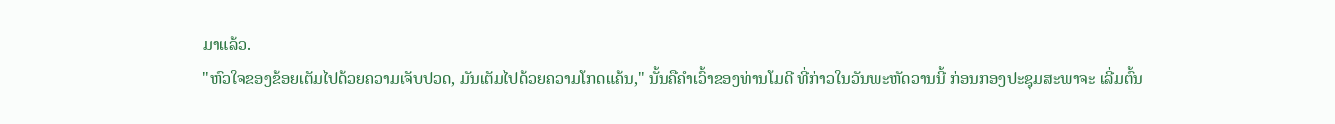ມາແລ້ວ.
"ຫົວໃຈຂອງຂ້ອຍເຕັມໄປດ້ວຍຄວາມເຈັບປວດ, ມັນເຕັມໄປດ້ວຍຄວາມໂກດແຄ້ນ," ນັ້ນຄືຄຳເວົ້າຂອງທ່ານໂມດີ ທີ່ກ່າວໃນວັນພະຫັດວານນີ້ ກ່ອນກອງປະຊຸມສະພາຈະ ເລີ່ມຕົ້ນ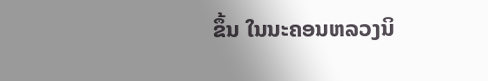ຂຶ້ນ ໃນນະຄອນຫລວງນິ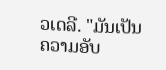ວເດລີ. "ມັນເປັນຄວາມອັບ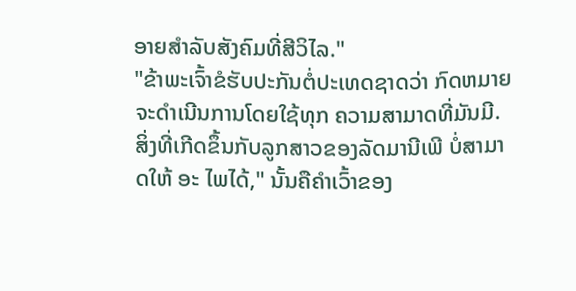ອາຍສໍາລັບສັງຄົມທີ່ສີວິໄລ."
"ຂ້າພະເຈົ້າຂໍຮັບປະກັນຕໍ່ປະເທດຊາດວ່າ ກົດຫມາຍຈະດໍາເນີນການໂດຍໃຊ້ທຸກ ຄວາມສາມາດທີ່ມັນມີ. ສິ່ງທີ່ເກີດຂຶ້ນກັບລູກສາວຂອງລັດມານີເພີ ບໍ່ສາມາດໃຫ້ ອະ ໄພໄດ້," ນັ້ນຄືຄຳເວົ້າຂອງ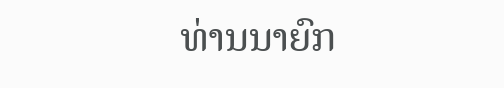ທ່ານນາຍົກ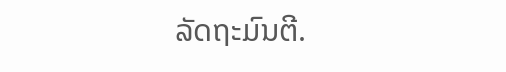ລັດຖະມົນຕີ.